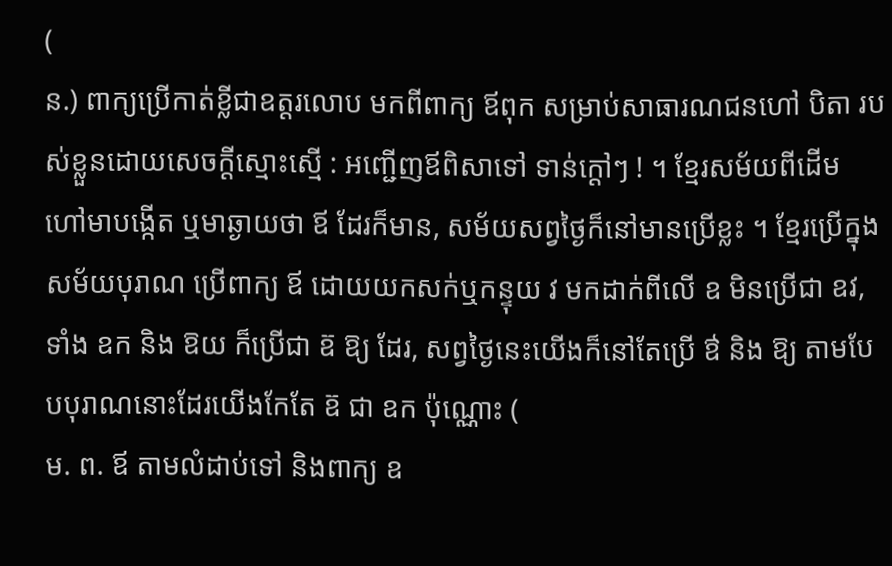(
ន.) ពាក្យប្រើកាត់ខ្លីជាឧត្ដរលោប មកពីពាក្យ ឪពុក សម្រាប់សាធារណជនហៅ បិតា របស់ខ្លួនដោយសេចក្ដីស្មោះស្មើ : អញ្ជើញឪពិសាទៅ ទាន់ក្ដៅៗ ! ។ ខ្មែរសម័យពីដើម ហៅមាបង្កើត ឬមាឆ្ងាយថា ឪ ដែរក៏មាន, សម័យសព្វថ្ងៃក៏នៅមានប្រើខ្លះ ។ ខ្មែរប្រើក្នុងសម័យបុរាណ ប្រើពាក្យ ឪ ដោយយកសក់ឬកន្ទុយ វ មកដាក់ពីលើ ឧ មិនប្រើជា ឧវ, ទាំង ឧក និង ឱយ ក៏ប្រើជា ឧ៊ ឱ្យ ដែរ, សព្វថ្ងៃនេះយើងក៏នៅតែប្រើ ឳ និង ឱ្យ តាមបែបបុរាណនោះដែរយើងកែតែ ឧ៊ ជា ឧក ប៉ុណ្ណោះ (
ម. ព. ឪ តាមលំដាប់ទៅ និងពាក្យ ឧ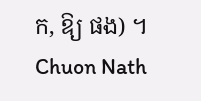ក, ឱ្យ ផង) ។
Chuon Nath